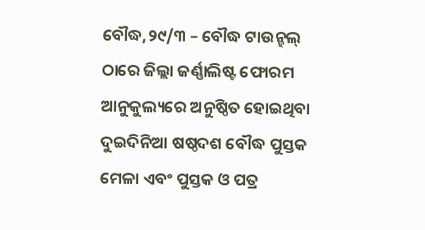ବୌଦ୍ଧ,୨୯/୩ – ବୌଦ୍ଧ ଟାଉନ୍ହଲ୍ ଠାରେ ଜିଲ୍ଲା ଜର୍ଣ୍ଣାଲିଷ୍ଟ ଫୋରମ ଆନୁକୁଲ୍ୟରେ ଅନୁଷ୍ଠିତ ହୋଇଥିବା ଦୁଇଦିନିଆ ଷଷ୍ଠଦଶ ବୌଦ୍ଧ ପୁସ୍ତକ ମେଳା ଏବଂ ପୁସ୍ତକ ଓ ପତ୍ର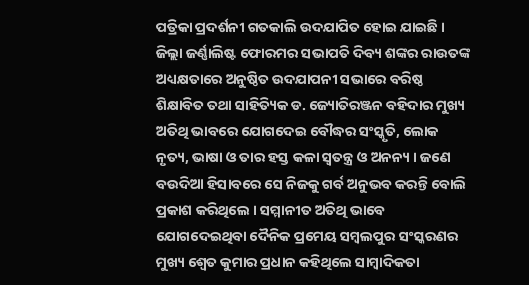ପତ୍ରିକା ପ୍ରଦର୍ଶନୀ ଗତକାଲି ଉଦଯାପିତ ହୋଇ ଯାଇଛି । ଜିଲ୍ଲା ଜର୍ଣ୍ଣାଲିଷ୍ଟ ଫୋରମର ସଭାପତି ଦିବ୍ୟ ଶଙ୍କର ରାଉତଙ୍କ ଅଧ୍ୟକ୍ଷତାରେ ଅନୁଷ୍ଠିତ ଉଦଯାପନୀ ସଭାରେ ବରିଷ୍ଠ ଶିକ୍ଷାବିତ ତଥା ସାହିତ୍ୟିକ ଡ. ଜ୍ୟୋତିରଞ୍ଜନ ବହିଦାର ମୁଖ୍ୟ ଅତିଥି ଭାବରେ ଯୋଗଦେଇ ବୌଦ୍ଧର ସଂସ୍କୃତି, ଲୋକ ନୃତ୍ୟ, ଭାଷା ଓ ତାର ହସ୍ତ କଳା ସ୍ୱତନ୍ତ୍ର ଓ ଅନନ୍ୟ । ଜଣେ ବଉଦିଆ ହିସାବରେ ସେ ନିଜକୁ ଗର୍ବ ଅନୁଭବ କରନ୍ତି ବୋଲି ପ୍ରକାଶ କରିଥିଲେ । ସମ୍ମାନୀତ ଅତିଥି ଭାବେ ଯୋଗଦେଇଥିବା ଦୈନିକ ପ୍ରମେୟ ସମ୍ବଲପୁର ସଂସ୍କରଣର ମୁଖ୍ୟ ଶ୍ୱେତ କୁମାର ପ୍ରଧାନ କହିଥିଲେ ସାମ୍ବାଦିକତା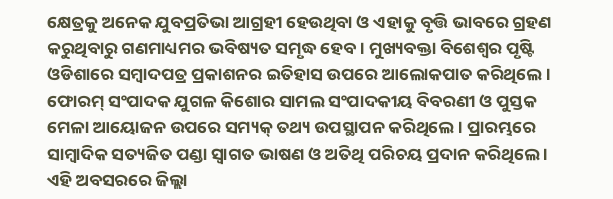କ୍ଷେତ୍ରକୁ ଅନେକ ଯୁବପ୍ରତିଭା ଆଗ୍ରହୀ ହେଉଥିବା ଓ ଏହାକୁ ବୃତ୍ତି ଭାବରେ ଗ୍ରହଣ କରୁଥିବାରୁ ଗଣମାଧ୍ୟମର ଭବିଷ୍ୟତ ସମୃଦ୍ଧ ହେବ । ମୁଖ୍ୟବକ୍ତା ବିଶେଶ୍ୱର ପୃଷ୍ଟି ଓଡିଶାରେ ସମ୍ବାଦପତ୍ର ପ୍ରକାଶନର ଇତିହାସ ଉପରେ ଆଲୋକପାତ କରିଥିଲେ । ଫୋରମ୍ ସଂପାଦକ ଯୁଗଳ କିଶୋର ସାମଲ ସଂପାଦକୀୟ ବିବରଣୀ ଓ ପୁସ୍ତକ ମେଳା ଆୟୋଜନ ଉପରେ ସମ୍ୟକ୍ ତଥ୍ୟ ଉପସ୍ଥାପନ କରିଥିଲେ । ପ୍ରାରମ୍ଭରେ ସାମ୍ବାଦିକ ସତ୍ୟଜିତ ପଣ୍ଡା ସ୍ୱାଗତ ଭାଷଣ ଓ ଅତିଥି ପରିଚୟ ପ୍ରଦାନ କରିଥିଲେ ।
ଏହି ଅବସରରେ ଜିଲ୍ଲା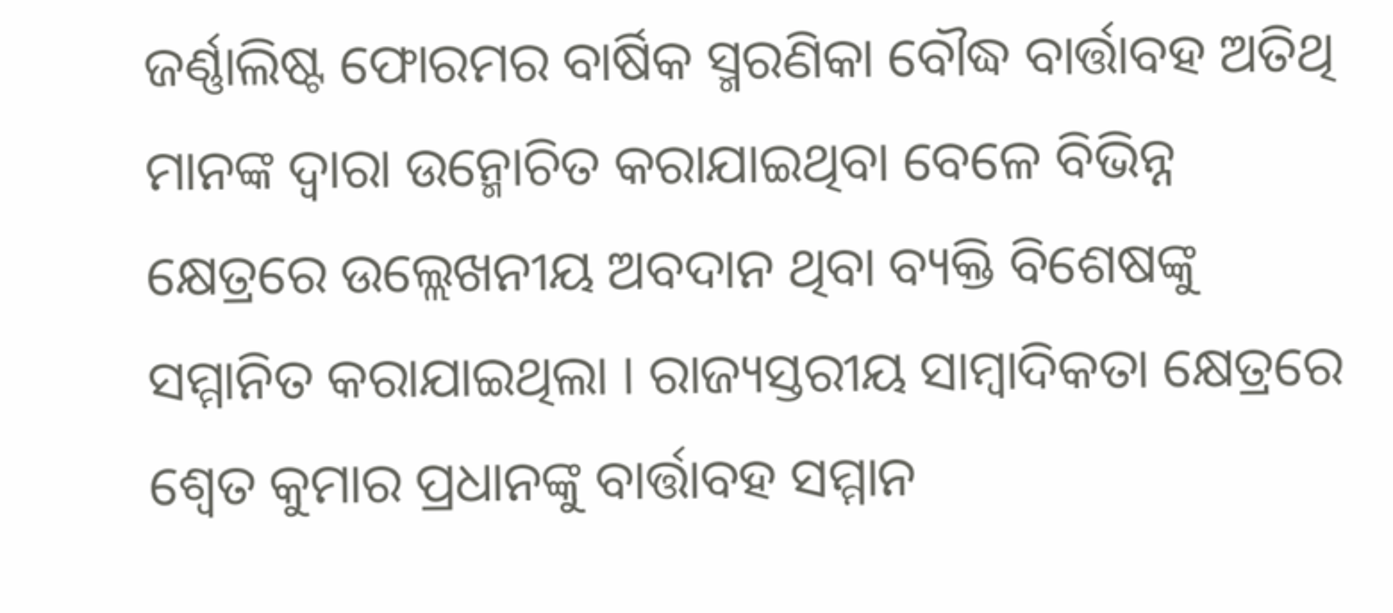ଜର୍ଣ୍ଣାଲିଷ୍ଟ ଫୋରମର ବାର୍ଷିକ ସ୍ମରଣିକା ବୌଦ୍ଧ ବାର୍ତ୍ତାବହ ଅତିଥି ମାନଙ୍କ ଦ୍ୱାରା ଉନ୍ମୋଚିତ କରାଯାଇଥିବା ବେଳେ ବିଭିନ୍ନ କ୍ଷେତ୍ରରେ ଉଲ୍ଲେଖନୀୟ ଅବଦାନ ଥିବା ବ୍ୟକ୍ତି ବିଶେଷଙ୍କୁ ସମ୍ମାନିତ କରାଯାଇଥିଲା । ରାଜ୍ୟସ୍ତରୀୟ ସାମ୍ବାଦିକତା କ୍ଷେତ୍ରରେ ଶ୍ୱେତ କୁମାର ପ୍ରଧାନଙ୍କୁ ବାର୍ତ୍ତାବହ ସମ୍ମାନ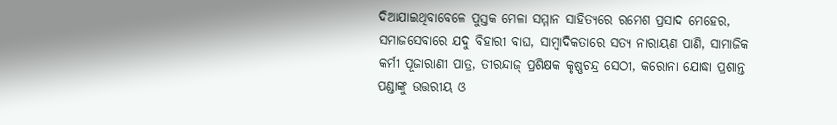ଦିଆଯାଇଥିବାବେଳେ ପୁସ୍ତକ ମେଳା ସମ୍ମାନ ସାହିତ୍ୟରେ ରମେଶ ପ୍ରସାଦ ମେହେର, ସମାଜସେବାରେ ଯଦୁ ବିହାରୀ ବାଘ, ସାମ୍ବାଦିକତାରେ ସତ୍ୟ ନାରାୟଣ ପାଣି, ସାମାଜିକ କର୍ମୀ ପୂଜାରାଣୀ ପାତ୍ର, ତୀରନ୍ଦାଜ୍ ପ୍ରଶିକ୍ଷକ କୃଷ୍ଣଚନ୍ଦ୍ର ସେଠୀ, କରୋନା ଯୋଦ୍ଧା ପ୍ରଶାନ୍ତ ପଣ୍ଡାଙ୍କୁ ଉତ୍ତରୀୟ ଓ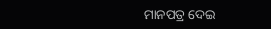ମାନପତ୍ର ଦେଇ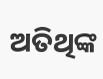ଅତିଥିଙ୍କ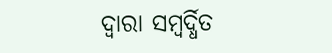ଦ୍ୱାରା ସମ୍ବର୍ଦ୍ଧିତ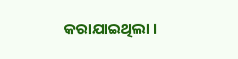କରାଯାଇଥିଲା ।